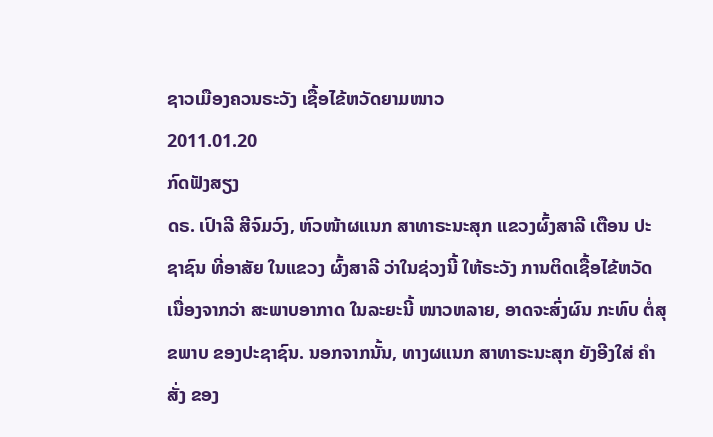ຊາວເມືອງຄວນຣະວັງ ເຊື້ອໄຂ້ຫວັດຍາມໜາວ
2011.01.20
ກົດຟັງສຽງ
ດຣ. ເປົາລີ ສີຈົມວົງ, ຫົວໜ້າຜແນກ ສາທາຣະນະສຸກ ແຂວງຜົ້ງສາລີ ເຕືອນ ປະຊາຊົນ ທີ່ອາສັຍ ໃນແຂວງ ຜົ້ງສາລີ ວ່າໃນຊ່ວງນີ້ ໃຫ້ຣະວັງ ການຕິດເຊື້ອໄຂ້ຫວັດ ເນື່ອງຈາກວ່າ ສະພາບອາກາດ ໃນລະຍະນີ້ ໜາວຫລາຍ, ອາດຈະສົ່ງຜົນ ກະທົບ ຕໍ່ສຸຂພາບ ຂອງປະຊາຊົນ. ນອກຈາກນັ້ນ, ທາງຜແນກ ສາທາຣະນະສຸກ ຍັງອີງໃສ່ ຄໍາສັ່ງ ຂອງ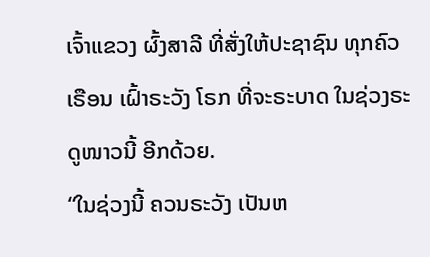ເຈົ້າແຂວງ ຜົ້ງສາລີ ທີ່ສັ່ງໃຫ້ປະຊາຊົນ ທຸກຄົວເຣືອນ ເຝົ້າຣະວັງ ໂຣກ ທີ່ຈະຣະບາດ ໃນຊ່ວງຣະດູໜາວນີ້ ອີກດ້ວຍ.
“ໃນຊ່ວງນີ້ ຄວນຣະວັງ ເປັນຫ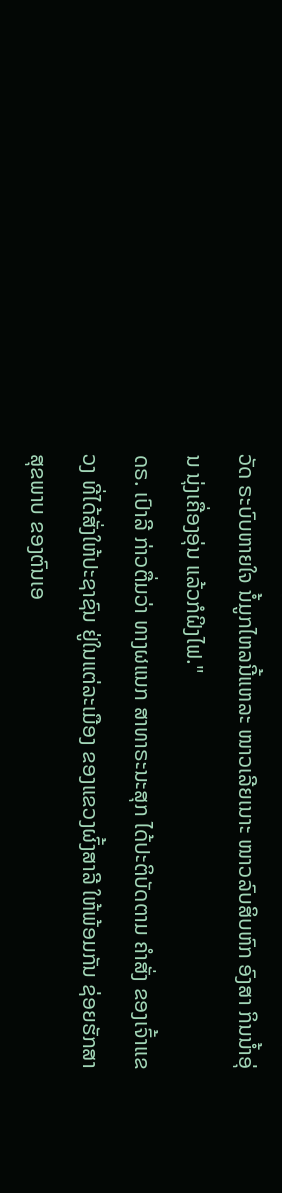ວັດ ຣະບົບຫາຍໃຈ ນໍ້ມູກໄຫລນີ້ແຫລະ ໜາວເລີຍເນາະ ໜາວລົບສິບຫົກ ອົງສາ ກິນນໍ້າອຸ່ນ ນຸ່ງເຄື່ອງອຸ່ນ ແລ້ວກໍຝິງໄຟ."
ດຣ. ເປົາລີ ກ່າວຕື່ມວ່າ ທາງຜແນກ ສາທາຣະນະສຸກ ໄດ້ປະຕິບັດຕາມ ຄໍາສັ່ງ ຂອງເຈົ້າແຂວງ ທີ່ໄດ້ສັ່ງໃຫ້ປະຊາຊົນ ຢູ່ໃນແຕ່ລະເມືອງ ຂອງແຂວງຜົ້ງສາລີ ໃຫ້ພ້ອມກັນ ຊ່ອຍຮັກສາ ສຸຂພາບ ຂອງຕົນເອ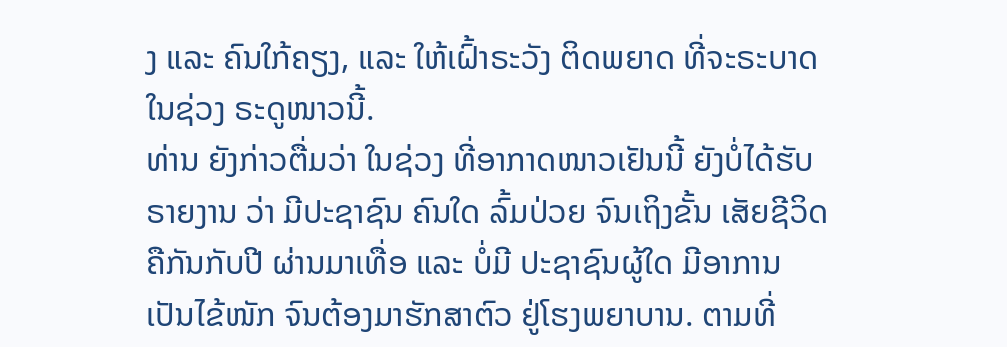ງ ແລະ ຄົນໃກ້ຄຽງ, ແລະ ໃຫ້ເຝົ້າຣະວັງ ຕິດພຍາດ ທີ່ຈະຣະບາດ ໃນຊ່ວງ ຣະດູໜາວນີ້.
ທ່ານ ຍັງກ່າວຕື່ມວ່າ ໃນຊ່ວງ ທີ່ອາກາດໜາວເຢັນນີ້ ຍັງບໍ່ໄດ້ຮັບ ຣາຍງານ ວ່າ ມີປະຊາຊົນ ຄົນໃດ ລົ້ມປ່ວຍ ຈົນເຖິງຂັ້ນ ເສັຍຊີວິດ ຄືກັນກັບປີ ຜ່ານມາເທື່ອ ແລະ ບໍ່ມີ ປະຊາຊົນຜູ້ໃດ ມີອາການ ເປັນໄຂ້ໜັກ ຈົນຕ້ອງມາຮັກສາຕົວ ຢູ່ໂຮງພຍາບານ. ຕາມທີ່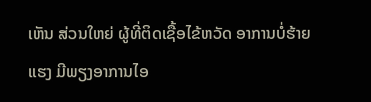ເຫັນ ສ່ວນໃຫຍ່ ຜູ້ທີ່ຕິດເຊື້ອໄຂ້ຫວັດ ອາການບໍ່ຮ້າຍແຮງ ມີພຽງອາການໄອ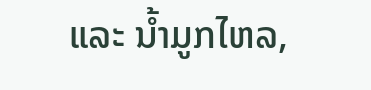ແລະ ນໍ້າມູກໄຫລ,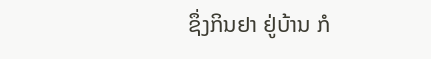ຊຶ່ງກິນຢາ ຢູ່ບ້ານ ກໍ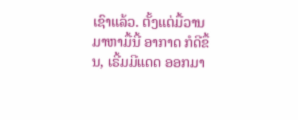ເຊົາແລ້ວ. ຕັ້ງແຕ່ມື້ວານ ມາຫາມື້ນີ້ ອາກາດ ກໍດີຂຶ້ນ, ເຣີ້ມມີແດດ ອອກມາ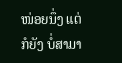ໜ່ອຍນຶ່ງ ແຕ່ກໍຍັງ ບໍ່ສາມາ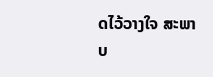ດໄວ້ວາງໃຈ ສະພາບ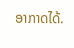ອາກາດໄດ້.